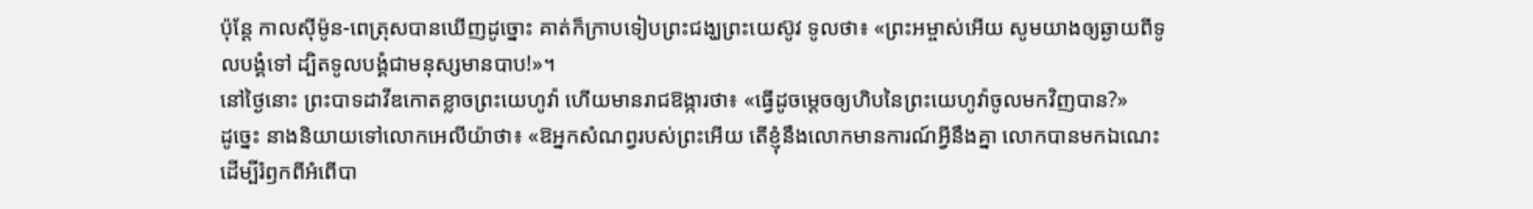ប៉ុន្ដែ កាលស៊ីម៉ូន-ពេត្រុសបានឃើញដូច្នោះ គាត់ក៏ក្រាបទៀបព្រះជង្ឃព្រះយេស៊ូវ ទូលថា៖ «ព្រះអម្ចាស់អើយ សូមយាងឲ្យឆ្ងាយពីទូលបង្គំទៅ ដ្បិតទូលបង្គំជាមនុស្សមានបាប!»។
នៅថ្ងៃនោះ ព្រះបាទដាវីឌកោតខ្លាចព្រះយេហូវ៉ា ហើយមានរាជឱង្ការថា៖ «ធ្វើដូចម្តេចឲ្យហិបនៃព្រះយេហូវ៉ាចូលមកវិញបាន?»
ដូច្នេះ នាងនិយាយទៅលោកអេលីយ៉ាថា៖ «ឱអ្នកសំណព្វរបស់ព្រះអើយ តើខ្ញុំនឹងលោកមានការណ៍អ្វីនឹងគ្នា លោកបានមកឯណេះ ដើម្បីរំឭកពីអំពើបា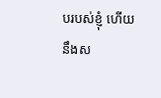បរបស់ខ្ញុំ ហើយនឹងស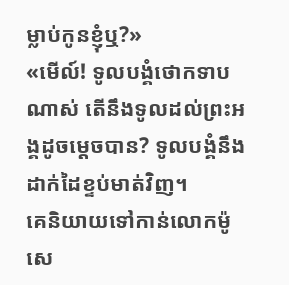ម្លាប់កូនខ្ញុំឬ?»
«មើល៍! ទូលបង្គំថោកទាបណាស់ តើនឹងទូលដល់ព្រះអង្គដូចម្តេចបាន? ទូលបង្គំនឹងដាក់ដៃខ្ទប់មាត់វិញ។
គេនិយាយទៅកាន់លោកម៉ូសេ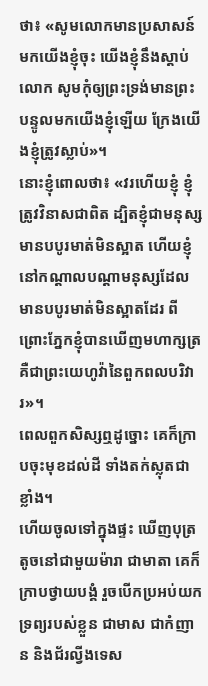ថា៖ «សូមលោកមានប្រសាសន៍មកយើងខ្ញុំចុះ យើងខ្ញុំនឹងស្តាប់លោក សូមកុំឲ្យព្រះទ្រង់មានព្រះបន្ទូលមកយើងខ្ញុំឡើយ ក្រែងយើងខ្ញុំត្រូវស្លាប់»។
នោះខ្ញុំពោលថា៖ «វរហើយខ្ញុំ ខ្ញុំត្រូវវិនាសជាពិត ដ្បិតខ្ញុំជាមនុស្សមានបបូរមាត់មិនស្អាត ហើយខ្ញុំនៅកណ្ដាលបណ្ដាមនុស្សដែលមានបបូរមាត់មិនស្អាតដែរ ពីព្រោះភ្នែកខ្ញុំបានឃើញមហាក្សត្រ គឺជាព្រះយេហូវ៉ានៃពួកពលបរិវារ»។
ពេលពួកសិស្សឮដូច្នោះ គេក៏ក្រាបចុះមុខដល់ដី ទាំងតក់ស្លុតជាខ្លាំង។
ហើយចូលទៅក្នុងផ្ទះ ឃើញបុត្រតូចនៅជាមួយម៉ារា ជាមាតា គេក៏ក្រាបថ្វាយបង្គំ រួចបើកប្រអប់យកទ្រព្យរបស់ខ្លួន ជាមាស ជាកំញាន និងជ័រល្វីងទេស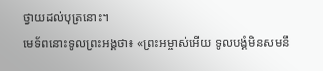ថ្វាយដល់បុត្រនោះ។
មេទ័ពនោះទូលព្រះអង្គថា៖ «ព្រះអម្ចាស់អើយ ទូលបង្គំមិនសមនឹ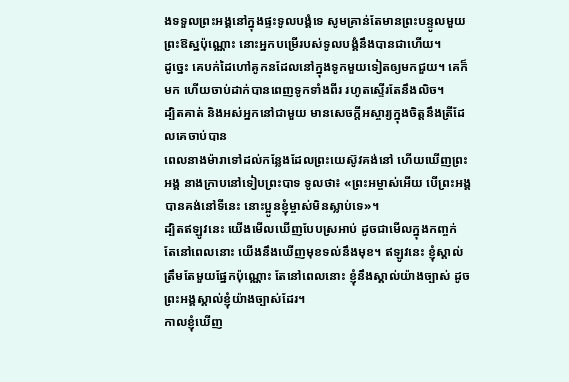ងទទួលព្រះអង្គនៅក្នុងផ្ទះទូលបង្គំទេ សូមគ្រាន់តែមានព្រះបន្ទូលមួយព្រះឱស្ឋប៉ុណ្ណោះ នោះអ្នកបម្រើរបស់ទូលបង្គំនឹងបានជាហើយ។
ដូច្នេះ គេបក់ដៃហៅគូកនដែលនៅក្នុងទូកមួយទៀតឲ្យមកជួយ។ គេក៏មក ហើយចាប់ដាក់បានពេញទូកទាំងពីរ រហូតស្ទើរតែនឹងលិច។
ដ្បិតគាត់ និងអស់អ្នកនៅជាមួយ មានសេចក្ដីអស្ចារ្យក្នុងចិត្តនឹងត្រីដែលគេចាប់បាន
ពេលនាងម៉ារាទៅដល់កន្លែងដែលព្រះយេស៊ូវគង់នៅ ហើយឃើញព្រះអង្គ នាងក្រាបនៅទៀបព្រះបាទ ទូលថា៖ «ព្រះអម្ចាស់អើយ បើព្រះអង្គបានគង់នៅទីនេះ នោះប្អូនខ្ញុំម្ចាស់មិនស្លាប់ទេ»។
ដ្បិតឥឡូវនេះ យើងមើលឃើញបែបស្រអាប់ ដូចជាមើលក្នុងកញ្ចក់ តែនៅពេលនោះ យើងនឹងឃើញមុខទល់នឹងមុខ។ ឥឡូវនេះ ខ្ញុំស្គាល់ត្រឹមតែមួយផ្នែកប៉ុណ្ណោះ តែនៅពេលនោះ ខ្ញុំនឹងស្គាល់យ៉ាងច្បាស់ ដូចព្រះអង្គស្គាល់ខ្ញុំយ៉ាងច្បាស់ដែរ។
កាលខ្ញុំឃើញ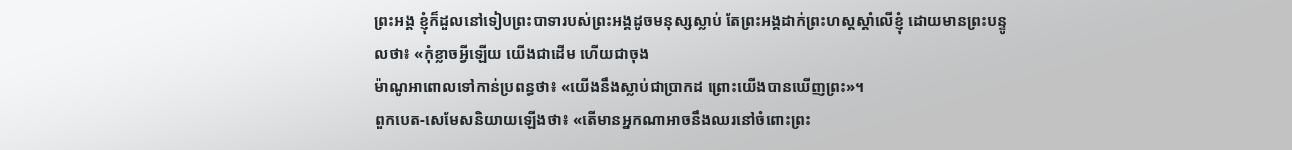ព្រះអង្គ ខ្ញុំក៏ដួលនៅទៀបព្រះបាទារបស់ព្រះអង្គដូចមនុស្សស្លាប់ តែព្រះអង្គដាក់ព្រះហស្តស្តាំលើខ្ញុំ ដោយមានព្រះបន្ទូលថា៖ «កុំខ្លាចអ្វីឡើយ យើងជាដើម ហើយជាចុង
ម៉ាណូអាពោលទៅកាន់ប្រពន្ធថា៖ «យើងនឹងស្លាប់ជាប្រាកដ ព្រោះយើងបានឃើញព្រះ»។
ពួកបេត-សេមែសនិយាយឡើងថា៖ «តើមានអ្នកណាអាចនឹងឈរនៅចំពោះព្រះ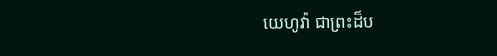យេហូវ៉ា ជាព្រះដ៏ប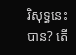រិសុទ្ធនេះបាន? តើ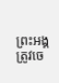ព្រះអង្គត្រូវចេ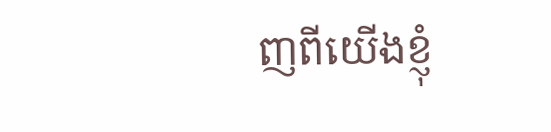ញពីយើងខ្ញុំ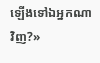ឡើងទៅឯអ្នកណាវិញ?»